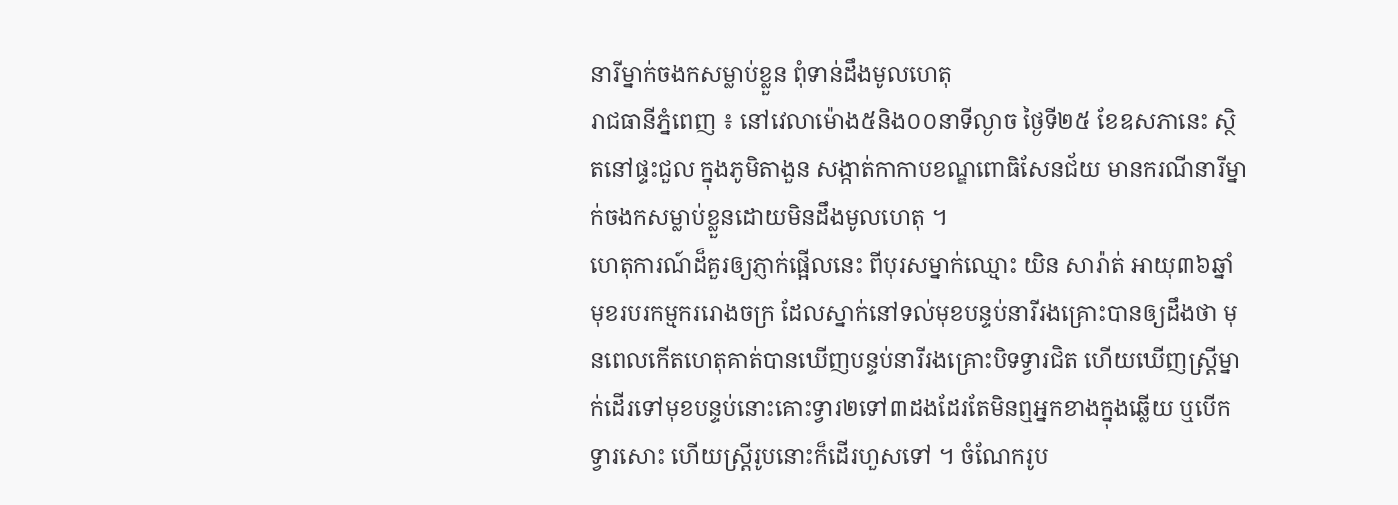នារីម្នាក់ចងកសម្លាប់ខ្លួន ពុំទាន់ដឹងមូលហេតុ
រាជធានីភ្នំពេញ ៖ នៅវេលាម៉ោង៥និង០០នាទីល្ងាច ថ្ងៃទី២៥ ខែឧសភានេះ ស្ថិតនៅផ្ទះជួល ក្នុងភូមិតាងួន សង្កាត់កាកាបខណ្ឌពោធិសែនជ័យ មានករណីនារីម្នាក់ចងកសម្លាប់ខ្លួនដោយមិនដឹងមូលហេតុ ។
ហេតុការណ៍ដ៏គួរឲ្យភ្ញាក់ផ្អើលនេះ ពីបុរសម្នាក់ឈ្មោះ យិន សារ៉ាត់ អាយុ៣៦ឆ្នាំ មុខរបរកម្មកររោងចក្រ ដែលស្នាក់នៅទល់មុខបន្ទប់នារីរងគ្រោះបានឲ្យដឹងថា មុនពេលកើតហេតុគាត់បានឃើញបន្ទប់នារីរងគ្រោះបិទទ្វារជិត ហើយឃើញស្ត្រីម្នាក់ដើរទៅមុខបន្ទប់នោះគោះទ្វារ២ទៅ៣ដងដែរតែមិនឮអ្នកខាងក្នុងឆ្លើយ ឬបើកទ្វារសោះ ហើយស្ត្រីរូបនោះក៏ដើរហួសទៅ ។ ចំណែករូប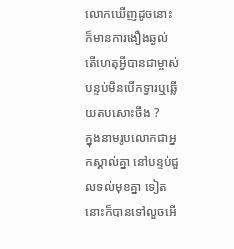លោកឃើញដូចនោះ ក៏មានការងឿងឆ្ងល់ តើហេតុអ្វីបានជាម្ចាស់បន្ទប់មិនបើកទ្វារឬឆ្លើយតបសោះចឹង ?
ក្នុងនាមរូបលោកជាអ្នកស្គាល់គ្នា នៅបន្ទប់ជួលទល់មុខគ្នា ទៀតនោះក៏បានទៅលួចអើ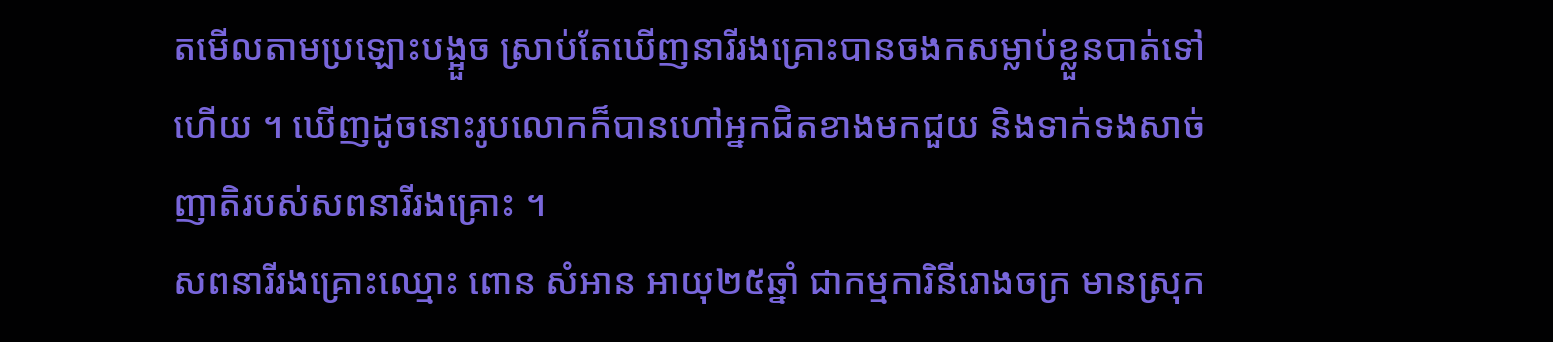តមើលតាមប្រឡោះបង្អួច ស្រាប់តែឃើញនារីរងគ្រោះបានចងកសម្លាប់ខ្លួនបាត់ទៅហើយ ។ ឃើញដូចនោះរូបលោកក៏បានហៅអ្នកជិតខាងមកជួយ និងទាក់ទងសាច់ញាតិរបស់សពនារីរងគ្រោះ ។
សពនារីរងគ្រោះឈ្មោះ ពោន សំអាន អាយុ២៥ឆ្នាំ ជាកម្មការិនីរោងចក្រ មានស្រុក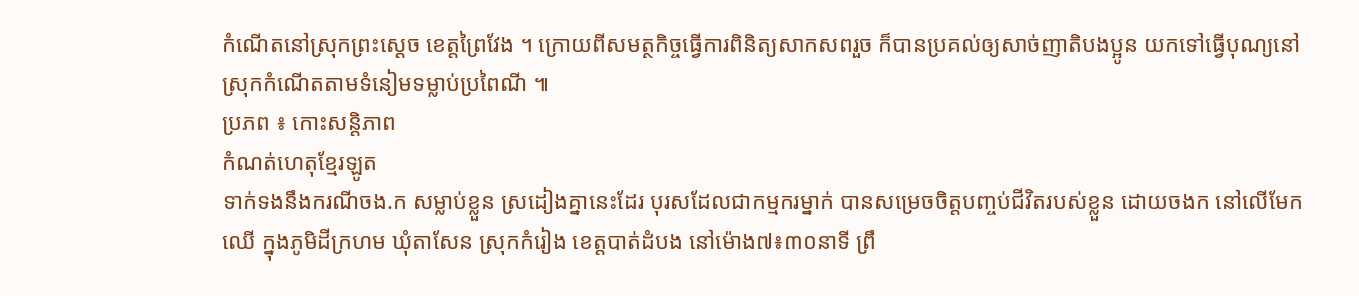កំណើតនៅស្រុកព្រះស្ដេច ខេត្តព្រៃវែង ។ ក្រោយពីសមត្ថកិច្ចធ្វើការពិនិត្យសាកសពរួច ក៏បានប្រគល់ឲ្យសាច់ញាតិបងប្អូន យកទៅធ្វើបុណ្យនៅស្រុកកំណើតតាមទំនៀមទម្លាប់ប្រពៃណី ៕
ប្រភព ៖ កោះសន្តិភាព
កំណត់ហេតុខ្មែរឡូត
ទាក់ទងនឹងករណីចង.ក សម្លាប់ខ្លួន ស្រដៀងគ្នានេះដែរ បុរសដែលជាកម្មករម្នាក់ បានសម្រេចចិត្តបញ្ចប់ជីវិតរបស់ខ្លួន ដោយចងក នៅលើមែកឈើ ក្នុងភូមិដីក្រហម ឃុំតាសែន ស្រុកកំរៀង ខេត្តបាត់ដំបង នៅម៉ោង៧៖៣០នាទី ព្រឹ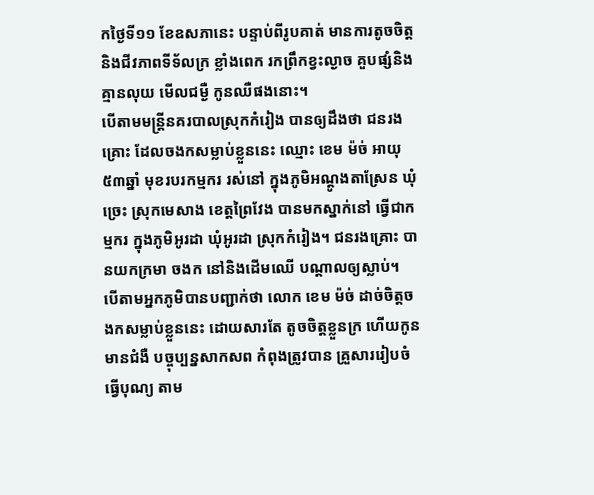កថ្ងៃទី១១ ខែឧសភានេះ បន្ទាប់ពីរូបគាត់ មានការតូចចិត្ត និងជីវភាពទីទ័លក្រ ខ្លាំងពេក រកព្រឹកខ្វះល្ងាច គួបផ្សំនិងគ្មានលុយ មើលជម្ងឺ កូនឈឺផងនោះ។
បើតាមមន្រ្តីនគរបាលស្រុកកំរៀង បានឲ្យដឹងថា ជនរងគ្រោះ ដែលចងកសម្លាប់ខ្លួននេះ ឈ្មោះ ខេម ម៉ច់ អាយុ៥៣ឆ្នាំ មុខរបរកម្មករ រស់នៅ ក្នុងភូមិអណ្តូងតាស្រែន ឃុំច្រេះ ស្រុកមេសាង ខេត្តព្រៃវែង បានមកស្នាក់នៅ ធ្វើជាកម្មករ ក្នុងភូមិអូរដា ឃុំអូរដា ស្រុកកំរៀង។ ជនរងគ្រោះ បានយកក្រមា ចងក នៅនិងដើមឈើ បណ្តាលឲ្យស្លាប់។
បើតាមអ្នកភូមិបានបញ្ជាក់ថា លោក ខេម ម៉ច់ ដាច់ចិត្តចងកសម្លាប់ខ្លួននេះ ដោយសារតែ តូចចិត្តខ្លួនក្រ ហើយកូនមានជំងឺ បច្ចុប្បន្នសាកសព កំពុងត្រូវបាន គ្រួសាររៀបចំធ្វើបុណ្យ តាម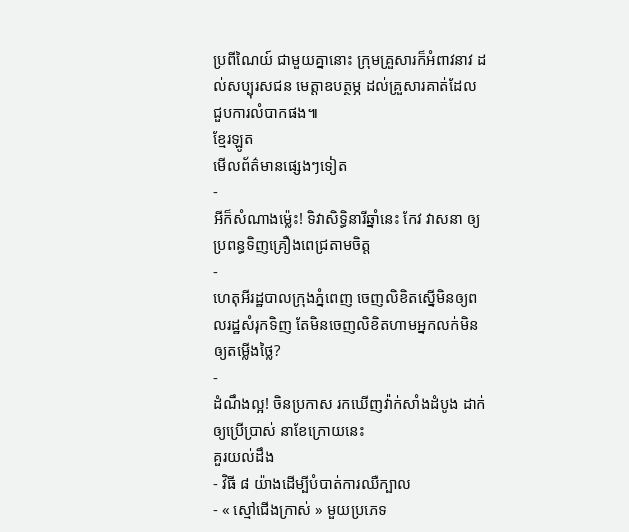ប្រពីណៃយ៍ ជាមួយគ្នានោះ ក្រុមគ្រួសារក៏អំពាវនាវ ដល់សប្បុរសជន មេត្តាឧបត្ថម្ភ ដល់គ្រួសារគាត់ដែល ជួបការលំបាកផង៕
ខ្មែរឡូត
មើលព័ត៌មានផ្សេងៗទៀត
-
អីក៏សំណាងម្ល៉េះ! ទិវាសិទ្ធិនារីឆ្នាំនេះ កែវ វាសនា ឲ្យប្រពន្ធទិញគ្រឿងពេជ្រតាមចិត្ត
-
ហេតុអីរដ្ឋបាលក្រុងភ្នំពេញ ចេញលិខិតស្នើមិនឲ្យពលរដ្ឋសំរុកទិញ តែមិនចេញលិខិតហាមអ្នកលក់មិនឲ្យតម្លើងថ្លៃ?
-
ដំណឹងល្អ! ចិនប្រកាស រកឃើញវ៉ាក់សាំងដំបូង ដាក់ឲ្យប្រើប្រាស់ នាខែក្រោយនេះ
គួរយល់ដឹង
- វិធី ៨ យ៉ាងដើម្បីបំបាត់ការឈឺក្បាល
- « ស្មៅជើងក្រាស់ » មួយប្រភេទ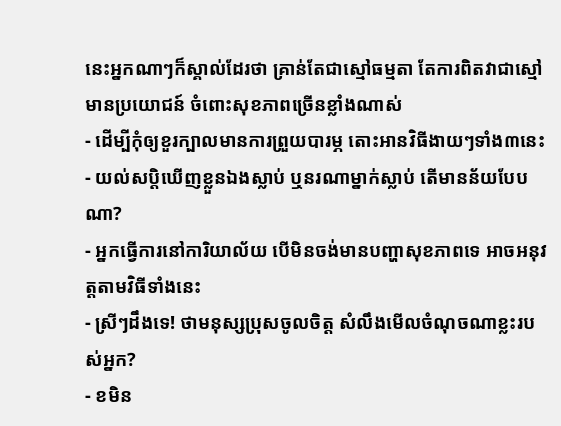នេះអ្នកណាៗក៏ស្គាល់ដែរថា គ្រាន់តែជាស្មៅធម្មតា តែការពិតវាជាស្មៅមានប្រយោជន៍ ចំពោះសុខភាពច្រើនខ្លាំងណាស់
- ដើម្បីកុំឲ្យខួរក្បាលមានការព្រួយបារម្ភ តោះអានវិធីងាយៗទាំង៣នេះ
- យល់សប្តិឃើញខ្លួនឯងស្លាប់ ឬនរណាម្នាក់ស្លាប់ តើមានន័យបែបណា?
- អ្នកធ្វើការនៅការិយាល័យ បើមិនចង់មានបញ្ហាសុខភាពទេ អាចអនុវត្តតាមវិធីទាំងនេះ
- ស្រីៗដឹងទេ! ថាមនុស្សប្រុសចូលចិត្ត សំលឹងមើលចំណុចណាខ្លះរបស់អ្នក?
- ខមិន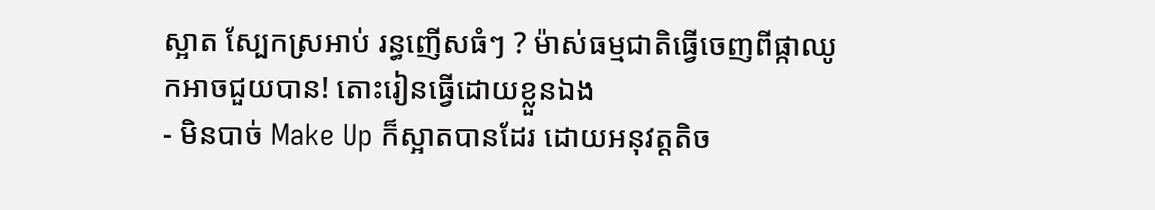ស្អាត ស្បែកស្រអាប់ រន្ធញើសធំៗ ? ម៉ាស់ធម្មជាតិធ្វើចេញពីផ្កាឈូកអាចជួយបាន! តោះរៀនធ្វើដោយខ្លួនឯង
- មិនបាច់ Make Up ក៏ស្អាតបានដែរ ដោយអនុវត្តតិច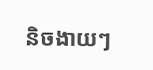និចងាយៗ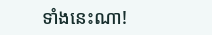ទាំងនេះណា!